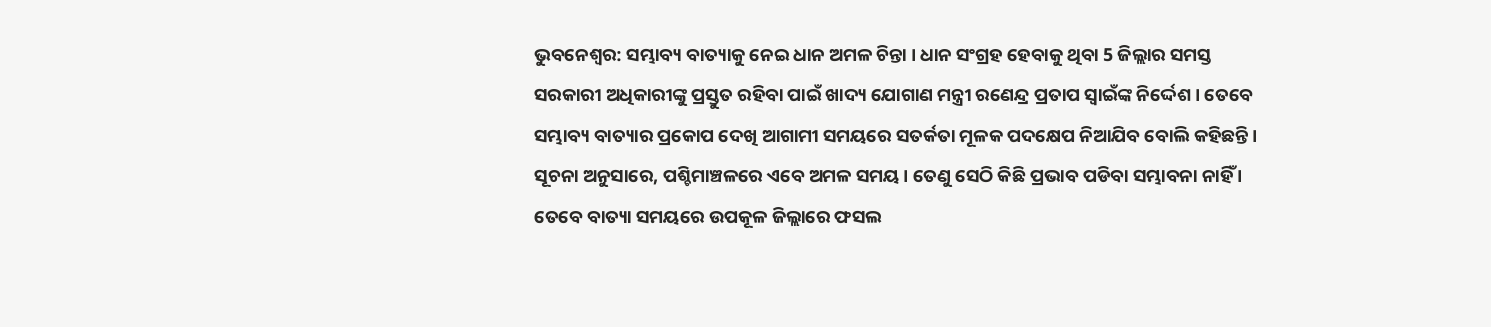ଭୁବନେଶ୍ବର: ସମ୍ଭାବ୍ୟ ବାତ୍ୟାକୁ ନେଇ ଧାନ ଅମଳ ଚିନ୍ତା । ଧାନ ସଂଗ୍ରହ ହେବାକୁ ଥିବା 5 ଜିଲ୍ଲାର ସମସ୍ତ ସରକାରୀ ଅଧିକାରୀଙ୍କୁ ପ୍ରସ୍ତୁତ ରହିବା ପାଇଁ ଖାଦ୍ୟ ଯୋଗାଣ ମନ୍ତ୍ରୀ ରଣେନ୍ଦ୍ର ପ୍ରତାପ ସ୍ବାଇଁଙ୍କ ନିର୍ଦ୍ଦେଶ । ତେବେ ସମ୍ଭାବ୍ୟ ବାତ୍ୟାର ପ୍ରକୋପ ଦେଖି ଆଗାମୀ ସମୟରେ ସତର୍କତା ମୂଳକ ପଦକ୍ଷେପ ନିଆଯିବ ବୋଲି କହିଛନ୍ତି ।
ସୂଚନା ଅନୁସାରେ, ପଶ୍ଚିମାଞ୍ଚଳରେ ଏବେ ଅମଳ ସମୟ। ତେଣୁ ସେଠି କିଛି ପ୍ରଭାବ ପଡିବା ସମ୍ଭାବନା ନାହିଁ । ତେବେ ବାତ୍ୟା ସମୟରେ ଉପକୂଳ ଜିଲ୍ଲାରେ ଫସଲ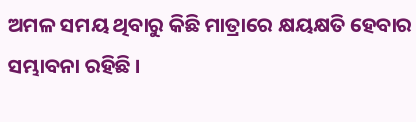ଅମଳ ସମୟ ଥିବାରୁ କିଛି ମାତ୍ରାରେ କ୍ଷୟକ୍ଷତି ହେବାର ସମ୍ଭାବନା ରହିଛି ।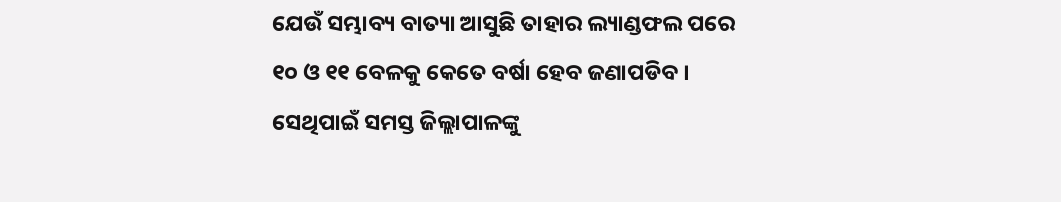ଯେଉଁ ସମ୍ଭାବ୍ୟ ବାତ୍ୟା ଆସୁଛି ତାହାର ଲ୍ୟାଣ୍ଡଫଲ ପରେ ୧୦ ଓ ୧୧ ବେଳକୁ କେତେ ବର୍ଷା ହେବ ଜଣାପଡିବ । ସେଥିପାଇଁ ସମସ୍ତ ଜିଲ୍ଲାପାଳଙ୍କୁ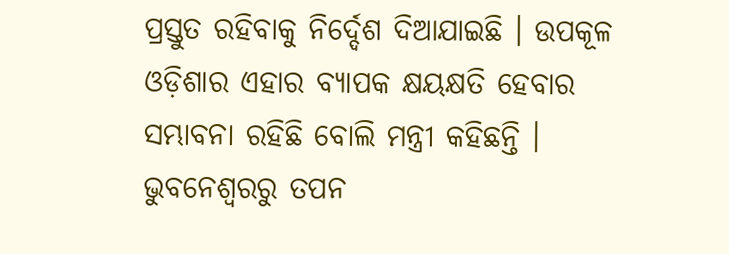ପ୍ରସ୍ତୁତ ରହିବାକୁ ନିର୍ଦ୍ଦେଶ ଦିଆଯାଇଛି । ଉପକୂଳ ଓଡ଼ିଶାର ଏହାର ବ୍ୟାପକ କ୍ଷୟକ୍ଷତି ହେବାର ସମ୍ଭାବନା ରହିଛି ବୋଲି ମନ୍ତ୍ରୀ କହିଛନ୍ତି ।
ଭୁବନେଶ୍ବରରୁ ତପନ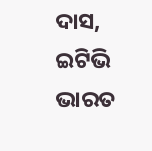ଦାସ, ଇଟିଭି ଭାରତ